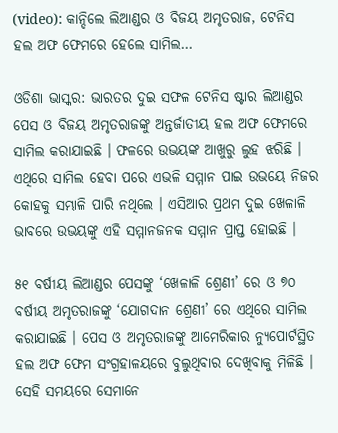(video): କାନ୍ଦିଲେ ଲିଆଣ୍ଡର ଓ ବିଜୟ ଅମୃତରାଜ, ଟେନିସ ହଲ ଅଫ ଫେମରେ ହେଲେ ସାମିଲ…

ଓଡିଶା ଭାସ୍କର: ଭାରତର ଦୁଇ ସଫଳ ଟେନିସ ଷ୍ଟାର ଲିଆଣ୍ଡର ପେସ ଓ ବିଜୟ ଅମୃତରାଜଙ୍କୁ ଅନ୍ତର୍ଜାତୀୟ ହଲ ଅଫ ଫେମରେ ସାମିଲ କରାଯାଇଛି । ଫଳରେ ଉଭୟଙ୍କ ଆଖୁରୁ ଲୁହ ଝରିଛି । ଏଥିରେ ସାମିଲ ହେବା ପରେ ଏଭଳି ସମ୍ମାନ ପାଇ ଉଭୟେ ନିଜର କୋହକୁ ସମ୍ଭାଳି ପାରି ନଥିଲେ । ଏସିଆର ପ୍ରଥମ ଦୁଇ ଖେଳାଳି ଭାବରେ ଉଭୟଙ୍କୁ ଏହି ସମ୍ମାନଜନକ ସମ୍ମାନ ପ୍ରାପ୍ତ ହୋଇଛି ।

୫୧ ବର୍ଷୀୟ ଲିଆଣ୍ଡର ପେସଙ୍କୁ ‘ଖେଳାଳି ଶ୍ରେଣୀ’ ରେ ଓ ୭୦ ବର୍ଷୀୟ ଅମୃତରାଜଙ୍କୁ ‘ଯୋଗଦାନ ଶ୍ରେଣୀ’ ରେ ଏଥିରେ ସାମିଲ କରାଯାଇଛି । ପେସ ଓ ଅମୃତରାଜଙ୍କୁ ଆମେରିକାର ନ୍ୟୁପୋର୍ଟସ୍ଥିତ ହଲ ଅଫ ଫେମ ସଂଗ୍ରହାଳୟରେ ବୁଲୁଥିବାର ଦେଖିବାକୁ ମିଳିଛି । ସେହି ସମୟରେ ସେମାନେ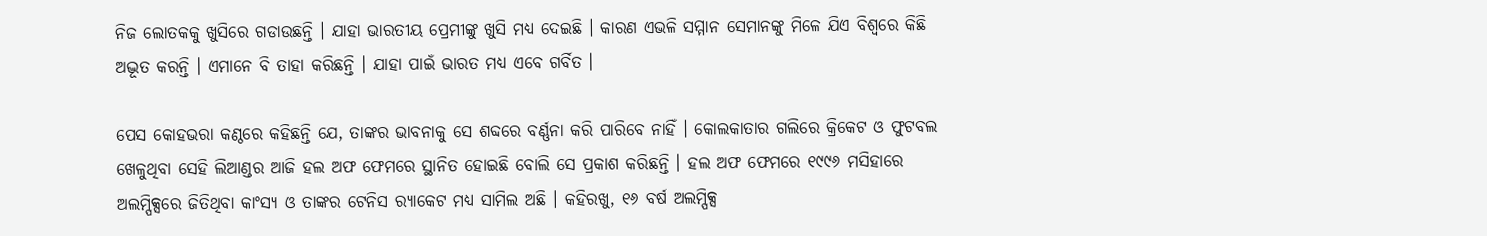ନିଜ ଲୋତକକୁ ଖୁସିରେ ଗଡାଉଛନ୍ତି । ଯାହା ଭାରତୀୟ ପ୍ରେମୀଙ୍କୁ ଖୁସି ମଧ୍ୟ ଦେଇଛି । କାରଣ ଏଭଳି ସମ୍ମାନ ସେମାନଙ୍କୁ ମିଳେ ଯିଏ ବିଶ୍ୱରେ କିଛି ଅଦ୍ଭୂତ କରନ୍ତି । ଏମାନେ ବି ତାହା କରିଛନ୍ତି । ଯାହା ପାଇଁ ଭାରତ ମଧ୍ୟ ଏବେ ଗର୍ବିତ ।

ପେସ କୋହଭରା କଣ୍ଠରେ କହିଛନ୍ତି ଯେ, ତାଙ୍କର ଭାବନାକୁ ସେ ଶବ୍ଦରେ ବର୍ଣ୍ଣନା କରି ପାରିବେ ନାହିଁ । କୋଲକାତାର ଗଲିରେ କ୍ରିକେଟ ଓ ଫୁଟବଲ ଖେଳୁଥିବା ସେହି ଲିଆଣ୍ଡର ଆଜି ହଲ ଅଫ ଫେମରେ ସ୍ଥାନିତ ହୋଇଛି ବୋଲି ସେ ପ୍ରକାଶ କରିଛନ୍ତି । ହଲ ଅଫ ଫେମରେ ୧୯୯୬ ମସିହାରେ ଅଲମ୍ପିକ୍ସରେ ଜିତିଥିବା କାଂସ୍ୟ ଓ ତାଙ୍କର ଟେନିସ ର‌୍ୟାକେଟ ମଧ୍ୟ ସାମିଲ ଅଛି । କହିରଖୁ, ୧୬ ବର୍ଷ ଅଲମ୍ପିକ୍ସ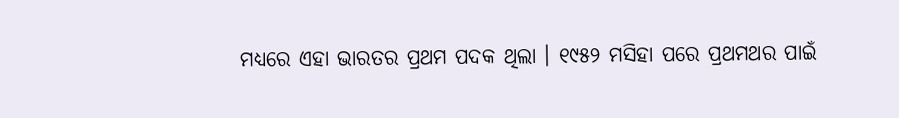ମଧ୍ୟରେ ଏହା ଭାରତର ପ୍ରଥମ ପଦକ ଥିଲା । ୧୯୫୨ ମସିହା ପରେ ପ୍ରଥମଥର ପାଇଁ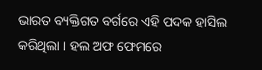ଭାରତ ବ୍ୟକ୍ତିଗତ ବର୍ଗରେ ଏହି ପଦକ ହାସିଲ କରିଥିଲା । ହଲ ଅଫ ଫେମରେ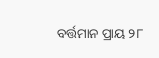ବର୍ତ୍ତମାନ ପ୍ରାୟ ୨୮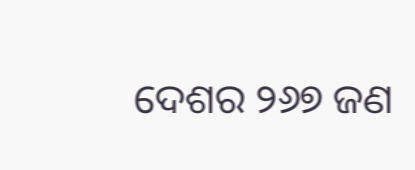ଦେଶର ୨୬୭ ଜଣ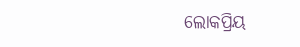ଲୋକପ୍ରିୟ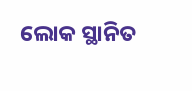ଲୋକ ସ୍ଥାନିତ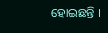ହୋଇଛନ୍ତି ।